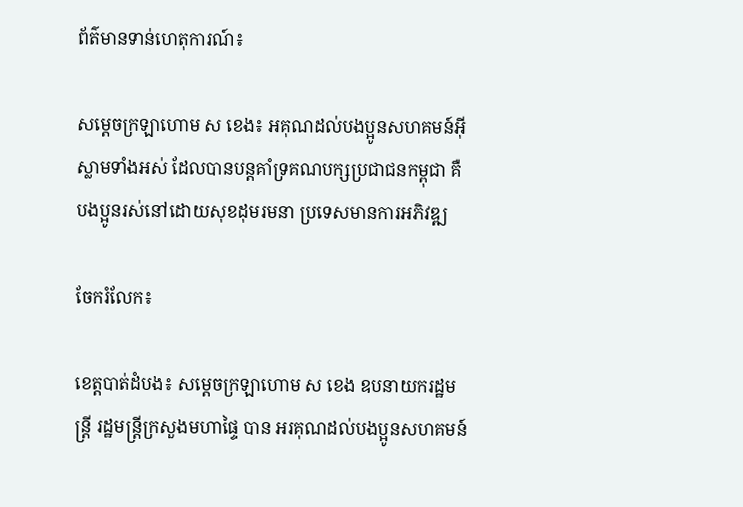ព័ត៌មានទាន់ហេតុការណ៍៖

សម្ដេចក្រឡាហោម ស ខេង៖ អគុណដល់បងប្អូនសហគមន៍អ៊ីស្លាមទាំងអស់ ដែលបានបន្ដគាំទ្រគណបក្សប្រជាជនកម្ពុជា គឺបងប្អូនរស់នៅដោយសុខដុមរមនា ប្រទេសមានការអភិវឌ្ឍ

ចែករំលែក៖

ខេត្តបាត់ដំបង៖ សម្ដេចក្រឡាហោម ស ខេង ឧបនាយករដ្ឋមន្ដ្រី រដ្ឋមន្ដ្រីក្រសួងមហាផ្ទៃ បាន អរគុណដល់បងប្អូនសហគមន៍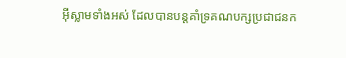អ៊ីស្លាមទាំងអស់ ដែលបានបន្ដគាំទ្រគណបក្សប្រជាជនក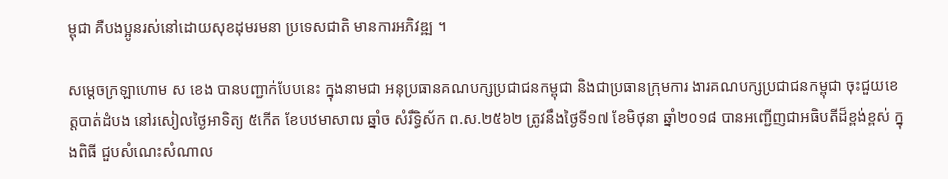ម្ពុជា គឺបងប្អូនរស់នៅដោយសុខដុមរមនា ប្រទេសជាតិ មានការអភិវឌ្ឍ ។

សម្តេចក្រឡាហោម ស ខេង បានបញ្ជាក់បែបនេះ ក្នុងនាមជា អនុប្រធានគណបក្សប្រជាជនកម្ពុជា និងជាប្រធានក្រុមការ ងារគណបក្សប្រជាជនកម្ពុជា ចុះជួយខេត្តបាត់ដំបង នៅរសៀលថ្ងៃអាទិត្យ ៥កើត ខែបឋមាសាឍ ឆ្នាំច សំរឹទ្ធិស័ក ព.ស.២៥៦២ ត្រូវនឹងថ្ងៃទី១៧ ខែមិថុនា ឆ្នាំ២០១៨ បានអញ្ជើញជាអធិបតីដ៏ខ្ពង់ខ្ពស់ ក្នុងពិធី ជួបសំណេះសំណាល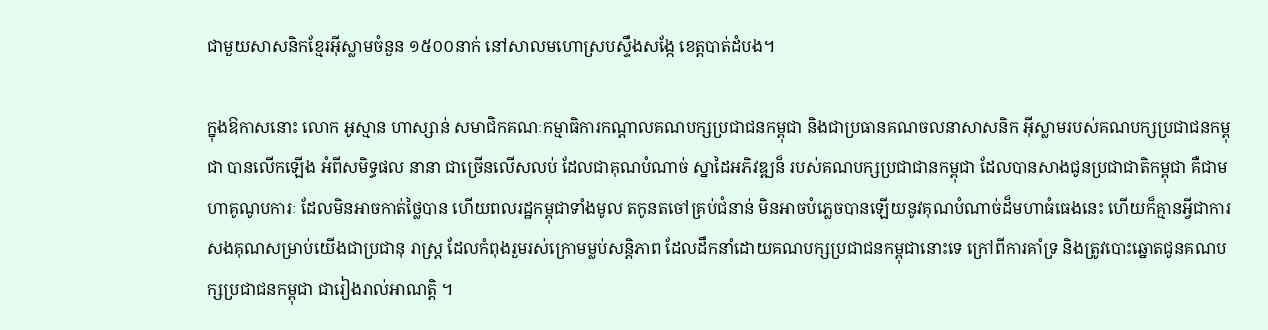ជាមួយសាសនិកខ្មែរអ៊ីស្លាមចំនួន ១៥០០នាក់ នៅសាលមហោស្របស្ទឹងសង្កែ ខេត្តបាត់ដំបង។

ក្នុងឱកាសនោះ លោក អូស្មាន ហាស្សាន់ សមាជិកគណៈកម្មាធិការកណ្តាលគណបក្សប្រជាជនកម្ពុជា និងជាប្រធានគណចលនាសាសនិក អ៊ីស្លាមរបស់គណបក្សប្រជាជនកម្ពុជា បានលើកឡើង អំពីសមិទ្ធផល នានា ជាច្រើនលើសលប់ ដែលជាគុណបំណាច់ ស្នាដៃអភិវឌ្ឍន៏ របស់គណបក្សប្រជាជានកម្ពុជា ដែលបានសាងជូនប្រជាជាតិកម្ពុជា គឺជាមហាគូណូបការៈ ដែលមិនអាចកាត់ថ្លៃបាន ហើយពលរដ្ឋកម្ពុជាទាំងមូល តកូនតចៅគ្រប់ជំនាន់ មិនអាចបំភ្លេចបានឡើយនូវគុណបំណាច់ដ៏មហាធំធេងនេះ ហើយក៏គ្មានអ្វីជាការសងគុណសម្រាប់យើងជាប្រជានុ រាស្រ្ត ដែលកំពុងរួមរស់ក្រោមម្លប់សន្តិភាព ដែលដឹកនាំដោយគណបក្សប្រជាជនកម្ពុជានោះទេ ក្រៅពីការគាំទ្រ និងត្រូវបោះឆ្នោតជូនគណបក្សប្រជាជនកម្ពុជា ជារៀងរាល់អាណត្តិ ។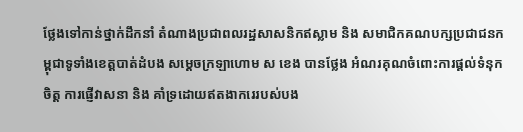ថ្លែងទៅកាន់ថ្នាក់ដឹកនាំ តំណាងប្រជាពលរដ្ឋសាសនិកឥស្លាម និង សមាជិកគណបក្សប្រជាជនកម្ពុជាទូទាំងខេត្តបាត់ដំបង សម្តេចក្រឡាហោម ស ខេង បានថ្លែង អំណរគុណចំពោះការផ្តល់ទំនុកចិត្ត ការផ្ញើវាសនា និង គាំទ្រដោយឥតងាករេរបស់បង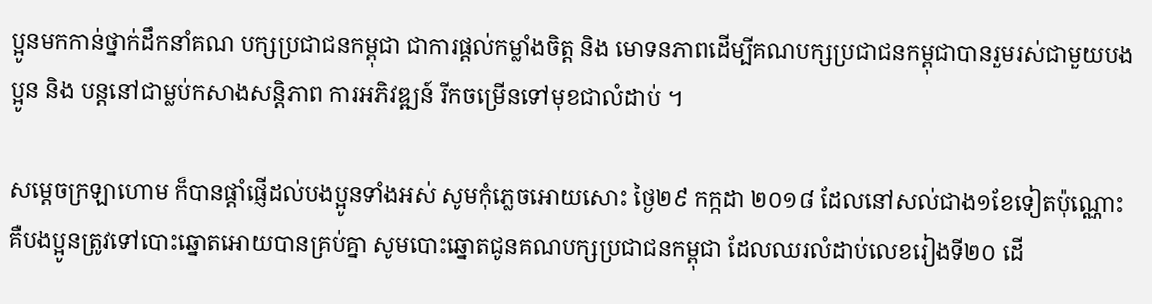ប្អូនមកកាន់ថ្នាក់ដឹកនាំគណ បក្សប្រជាជនកម្ពុជា ជាការផ្តល់កម្លាំងចិត្ត និង មោទនភាពដើម្បីគណបក្សប្រជាជនកម្ពុជាបានរួមរស់ជាមួយបងប្អូន និង បន្តនៅជាម្លប់កសាងសន្តិភាព ការអភិវឌ្ឍន៍ រីកចម្រើនទៅមុខជាលំដាប់ ។

សម្តេចក្រឡាហោម ក៏បានផ្តាំផ្ញើដល់បងប្អូនទាំងអស់ សូមកុំភ្លេចអោយសោះ ថ្ងៃ២៩ កក្កដា ២០១៨ ដែលនៅសល់ជាង១ខែទៀតប៉ុណ្ណោះ គឺបងប្អូនត្រូវទៅបោះឆ្នោតអោយបានគ្រប់គ្នា សូមបោះឆ្នោតជូនគណបក្សប្រជាជនកម្ពុជា ដែលឈរលំដាប់លេខរៀងទី២០ ដើ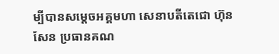ម្បីបានសម្តេចអគ្គមហា សេនាបតីតេជោ ហ៊ុន សែន ប្រធានគណ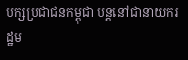បក្សប្រជាជនកម្ពុជា បន្តនៅជានាយករដ្ឋម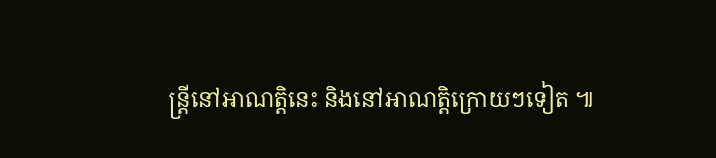ន្រ្តីនៅអាណត្តិនេះ និងនៅអាណត្តិក្រោយៗទៀត ៕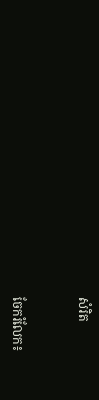សំរិត


ចែករំលែក៖